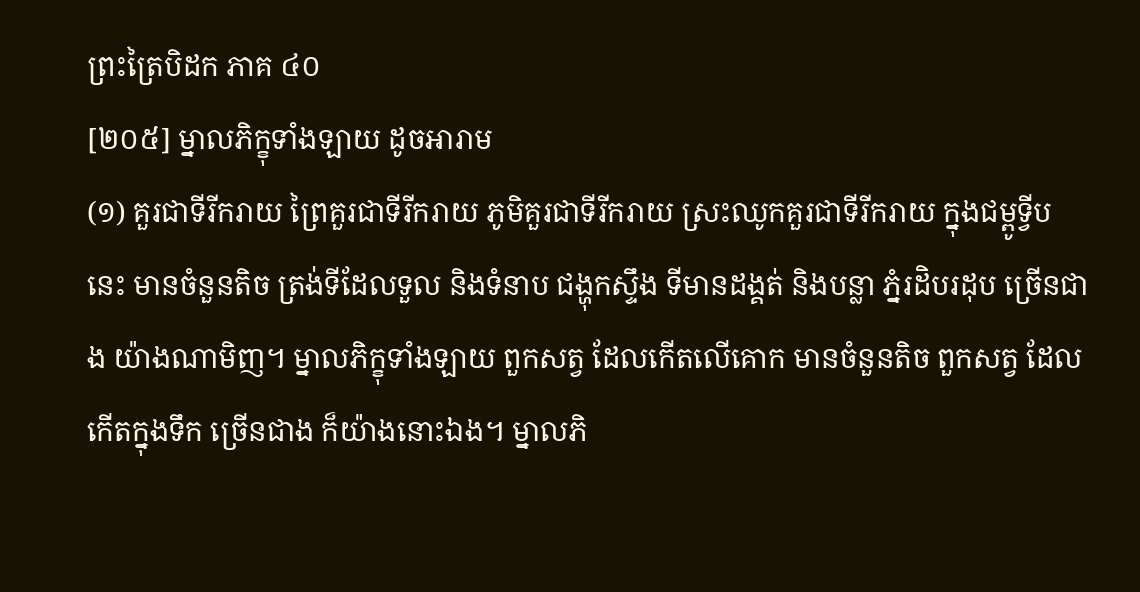ព្រះត្រៃបិដក ភាគ ៤០
[២០៥] ម្នាលភិក្ខុទាំងឡាយ ដូចអារាម
(១) គួរជាទីរីករាយ ព្រៃគួរជាទីរីករាយ ភូមិគួរជាទីរីករាយ ស្រះឈូកគួរជាទីរីករាយ ក្នុងជម្ពូទ្វីប នេះ មានចំនួនតិច ត្រង់ទីដែលទួល និងទំនាប ជង្ហុកស្ទឹង ទីមានដង្គត់ និងបន្លា ភ្នំរដិបរដុប ច្រើនជាង យ៉ាងណាមិញ។ ម្នាលភិក្ខុទាំងឡាយ ពួកសត្វ ដែលកើតលើគោក មានចំនួនតិច ពួកសត្វ ដែលកើតក្នុងទឹក ច្រើនជាង ក៏យ៉ាងនោះឯង។ ម្នាលភិ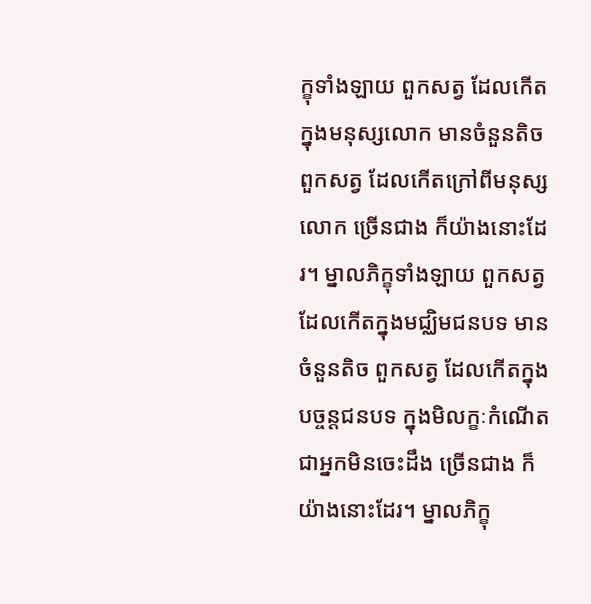ក្ខុទាំងឡាយ ពួកសត្វ ដែលកើតក្នុងមនុស្សលោក មានចំនួនតិច ពួកសត្វ ដែលកើតក្រៅពីមនុស្សលោក ច្រើនជាង ក៏យ៉ាងនោះដែរ។ ម្នាលភិក្ខុទាំងឡាយ ពួកសត្វ ដែលកើតក្នុងមជ្ឈិមជនបទ មានចំនួនតិច ពួកសត្វ ដែលកើតក្នុងបច្ចន្តជនបទ ក្នុងមិលក្ខៈកំណើត ជាអ្នកមិនចេះដឹង ច្រើនជាង ក៏យ៉ាងនោះដែរ។ ម្នាលភិក្ខុ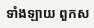ទាំងឡាយ ពួកស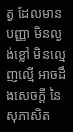ត្វ ដែលមានបញ្ញា មិនល្ងង់ខ្លៅ មិនល្មេញល្មើ អាចដឹងសេចក្តី នៃសុភាសិត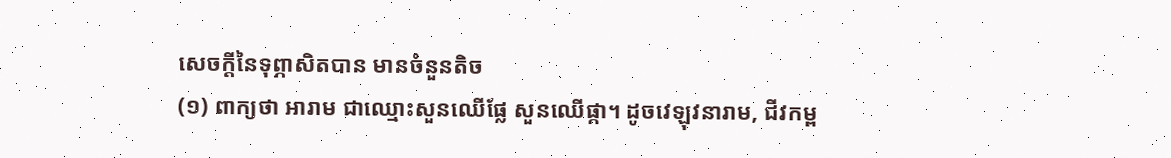សេចក្តីនៃទុព្ភាសិតបាន មានចំនួនតិច
(១) ពាក្យថា អារាម ជាឈ្មោះសួនឈើផ្លែ សួនឈើផ្កា។ ដូចវេឡុវនារាម, ជីវកម្ព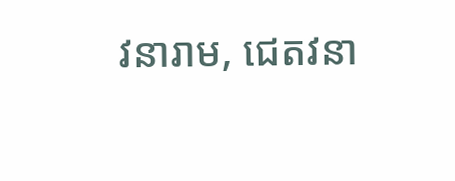វនារាម, ជេតវនា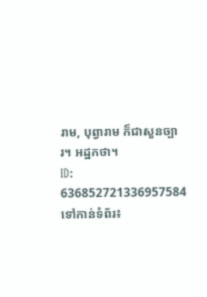រាម, បុព្វារាម ក៏ជាសួនច្បារ។ អដ្ឋកថា។
ID: 636852721336957584
ទៅកាន់ទំព័រ៖